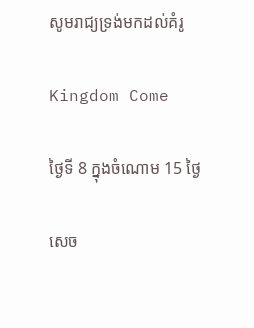សូមរាជ្យទ្រង់មកដល់គំរូ

Kingdom Come

ថ្ងៃទី 8 ក្នុងចំណោម 15 ថ្ងៃ

សេច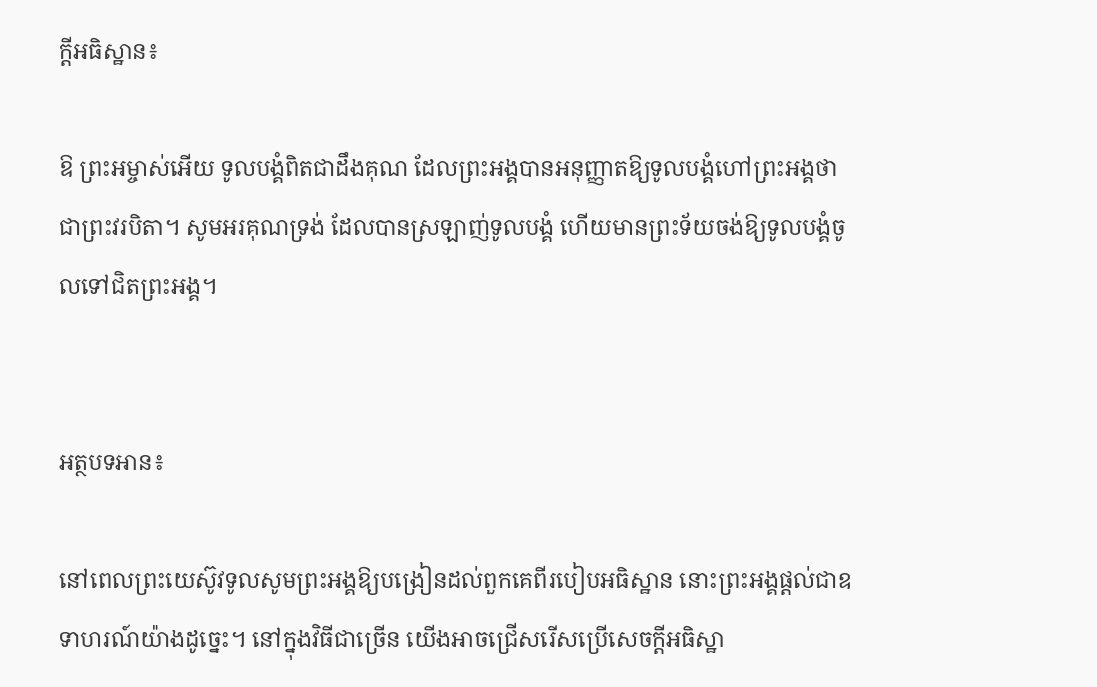ក្ដីអធិស្ឋាន៖

ឱ ព្រះអម្ចាស់អើយ ទូលបង្គំពិតជាដឹងគុណ ដែលព្រះអង្គបានអនុញ្ញាតឱ្យទូលបង្គំហៅព្រះអង្គថាជាព្រះវរបិតា។ សូមអរគុណទ្រង់ ដែលបានស្រឡាញ់ទូលបង្គំ ហើយមានព្រះទ័យចង់ឱ្យទូលបង្គំចូលទៅជិតព្រះអង្គ។


អត្ថបទអាន៖

នៅពេលព្រះយេស៊ូវទូលសូមព្រះអង្គឱ្យបង្រៀនដល់ពួកគេពីរបៀបអធិស្ឋាន នោះព្រះអង្គផ្ដល់ជាឧទាហរណ៍យ៉ាងដូច្នេះ។ នៅក្នុងវិធីជាច្រើន យើងអាចជ្រើសរើសប្រើសេចក្ដីអធិស្ឋា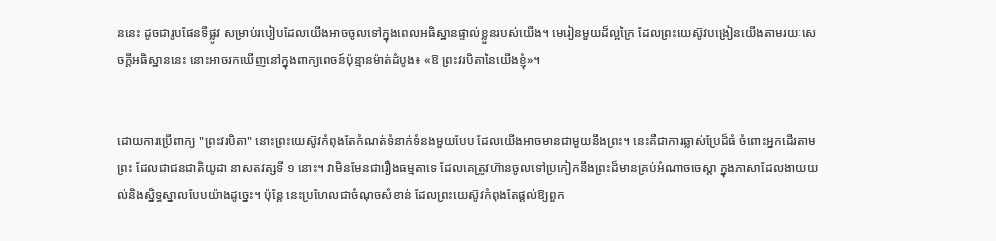ននេះ ដូចជារូបផែនទីផ្លូវ សម្រាប់របៀបដែលយើងអាចចូលទៅក្នុងពេលអធិស្ឋានផ្ទាល់ខ្លួនរបស់យើង។ មេរៀនមួយដ៏ល្អក្រៃ ដែលព្រះយេស៊ូវបង្រៀនយើងតាមរយៈសេចក្ដីអធិស្ឋាននេះ នោះអាចរកឃើញនៅក្នុងពាក្យពេចន៍ប៉ុន្មានម៉ាត់ដំបូង៖ «ឱ ព្រះវរបិតានៃយើងខ្ញុំ»។


ដោយការប្រើពាក្យ "ព្រះវរបិតា" នោះព្រះយេស៊ូវកំពុងតែកំណត់ទំនាក់ទំនងមួយបែប ដែលយើងអាចមានជាមួយនឹងព្រះ។ នេះគឺជាការឆ្លាស់ប្រែដ៏ធំ ចំពោះអ្នកដើរតាមព្រះ ដែលជាជនជាតិយូដា នាសតវត្សទី ១ នោះ។ វាមិនមែនជារឿងធម្មតាទេ ដែលគេត្រូវហ៊ានចូលទៅប្រកៀកនឹងព្រះដ៏មានគ្រប់អំណាចចេស្ដា ក្នុងភាសាដែលងាយយល់និងស្និទ្ធស្នាលបែបយ៉ាងដូច្នេះ។ ប៉ុន្តែ នេះប្រហែលជាចំណុចសំខាន់ ដែលព្រះយេស៊ូវកំពុងតែផ្ដល់ឱ្យពួក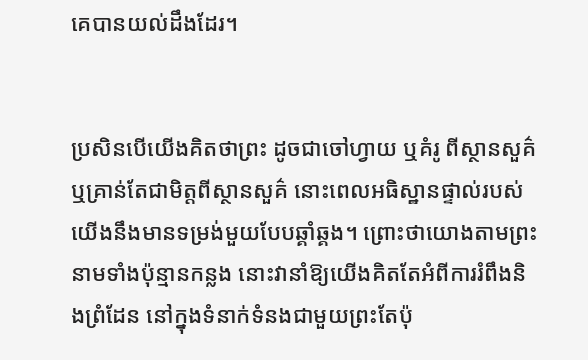គេបានយល់ដឹងដែរ។


ប្រសិនបើយើងគិតថាព្រះ ដូចជាចៅហ្វាយ ឬគំរូ ពីស្ថានសួគ៌ ឬគ្រាន់តែជាមិត្តពីស្ថានសួគ៌ នោះពេលអធិស្ឋានផ្ទាល់របស់យើងនឹងមានទម្រង់មួយបែបឆ្គាំឆ្គង។ ព្រោះថាយោងតាមព្រះនាមទាំងប៉ុន្មានកន្លង នោះវានាំឱ្យយើងគិតតែអំពីការរំពឹងនិងព្រំដែន នៅក្នុងទំនាក់ទំនងជាមួយព្រះតែប៉ុ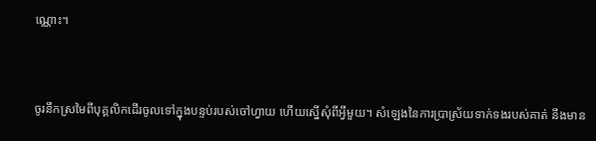ណ្ណោះ។


ចូរនឹកស្រមៃពីបុគ្គលិកដើរចូលទៅក្នុងបន្ទប់របស់ចៅហ្វាយ ហើយស្នើសុំពីអ្វីមួយ។ សំឡេងនៃការប្រាស្រ័យទាក់ទងរបស់គាត់ នឹងមាន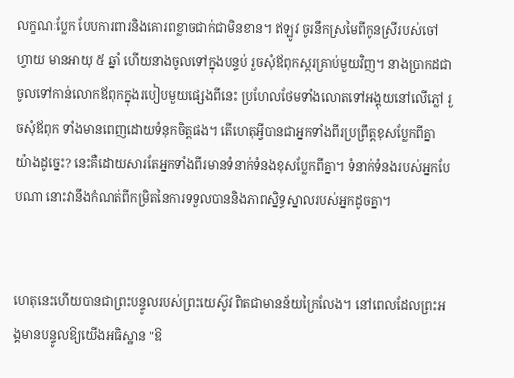លក្ខណៈប្លែក បែបការពារនិងគោរពខ្លាចជាក់ជាមិនខាន។ ឥឡូវ ចូរនឹកស្រមៃពីកូនស្រីរបស់ចៅហ្វាយ មានអាយុ ៥ ឆ្នាំ ហើយនាងចូលទៅក្នុងបន្ទប់ រួចសុំឪពុកស្ករគ្រាប់មួយវិញ។ នាងប្រាកដជាចូលទៅកាន់លោកឪពុកក្នុងរបៀបមួយផ្សេងពីនេះ ប្រហែលថែមទាំងលោតទៅអង្គុយនៅលើភ្លៅ រួចសុំឪពុក ទាំងមានពេញដោយទំនុកចិត្តផង។ តើហេតុអ្វីបានជាអ្នកទាំងពីរប្រព្រឹត្តខុសប្លែកពីគ្នាយ៉ាងដូច្នេះ? នេះគឺដោយសារតែអ្នកទាំងពីរមានទំនាក់ទំនងខុសប្លែកពីគ្នា។ ទំនាក់ទំនងរបស់អ្នកបែបណា នោះវានឹងកំណត់ពីកម្រិតនៃការទទួលបាននិងភាពស្និទ្ធស្នាលរបស់អ្នកដូចគ្នា។


ហេតុនេះហើយបានជាព្រះបន្ទូលរបស់ព្រះយេស៊ូវ ពិតជាមានន័យក្រៃលែង។ នៅពេលដែលព្រះអង្គមានបន្ទូលឱ្យយើងអធិស្ឋាន "ឱ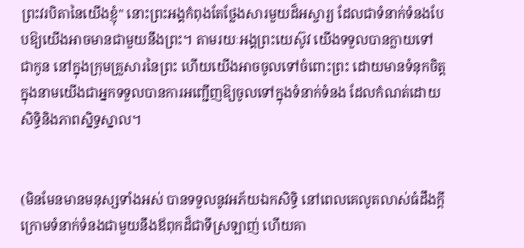ព្រះវរបិតានៃយើងខ្ញុំ" នោះព្រះអង្គកំពុងតែថ្លែងសារមួយដ៏អស្ចារ្យ ដែលជាទំនាក់ទំនងបែបឱ្យយើងអាចមានជាមួយនឹងព្រះ។ តាមរយៈអង្គព្រះយេស៊ូវ យើងទទួលបានក្លាយទៅជាកូន នៅក្នុងក្រុមគ្រួសារនៃព្រះ ហើយយើងអាចចូលទៅចំពោះព្រះ ដោយមានទំនុកចិត្ត ក្នុងនាមយើងជាអ្នកទទួលបានការអញ្ជើញឱ្យចូលទៅក្នុងទំនាក់ទំនង ដែលកំណត់ដោយសិទ្ធិនិងភាពស្និទ្ធស្នាល។


(មិនមែនមានមនុស្សទាំងអស់ បានទទួលនូវអភ័យឯកសិទ្ធិ នៅពេលគេលូតលាស់ធំដឹងក្ដី ក្រោមទំនាក់ទំនងជាមួយនឹងឪពុកដ៏ជាទីស្រឡាញ់ ហើយគា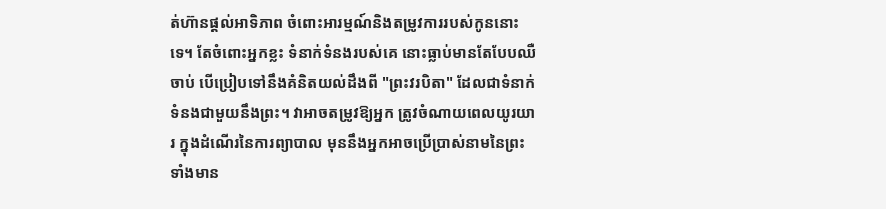ត់ហ៊ានផ្ដល់អាទិភាព ចំពោះអារម្មណ៍និងតម្រូវការរបស់កូននោះទេ។ តែចំពោះអ្នកខ្លះ ទំនាក់ទំនងរបស់គេ នោះធ្លាប់មានតែបែបឈឺចាប់ បើប្រៀបទៅនឹងគំនិតយល់ដឹងពី "ព្រះវរបិតា" ដែលជាទំនាក់ទំនងជាមួយនឹងព្រះ។ វាអាចតម្រូវឱ្យអ្នក ត្រូវចំណាយពេលយូរយារ ក្នុងដំណើរនៃការព្យាបាល មុននឹងអ្នកអាចប្រើប្រាស់នាមនៃព្រះ ទាំងមាន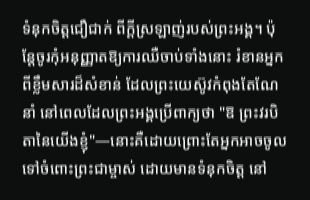ទំនុកចិត្តជឿជាក់ ពីក្ដីស្រឡាញ់របស់ព្រះអង្គ។ ប៉ុន្តែចូរកុំអនុញ្ញាតឱ្យការឈឺចាប់ទាំងនោះ រំខានអ្នកពីខ្លឹមសារដ៏សំខាន់ ដែលព្រះយេស៊ូវកំពុងតែណែនាំ នៅពេលដែលព្រះអង្គប្រើពាក្យថា "ឱ ព្រះវរបិតានៃយើងខ្ញុំ"—នោះគឺដោយព្រោះតែអ្នកអាចចូលទៅចំពោះព្រះជាម្ចាស់ ដោយមានទំនុកចិត្ត នៅ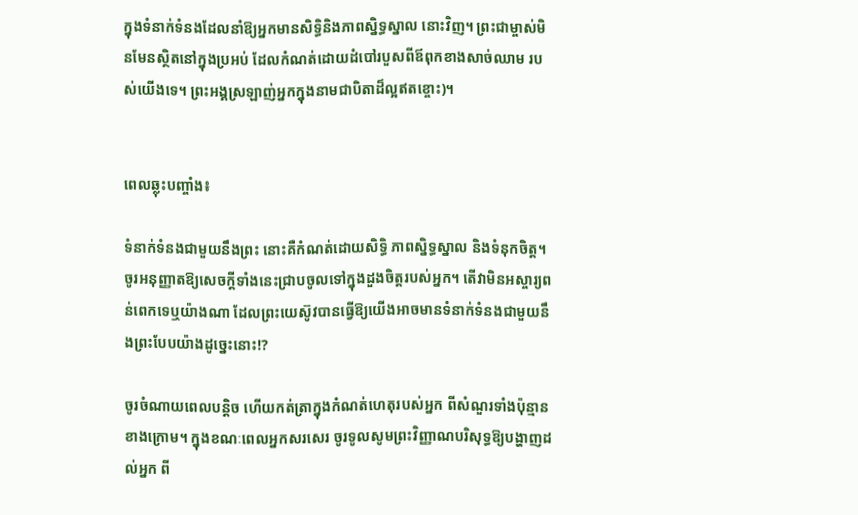ក្នុងទំនាក់ទំនងដែលនាំឱ្យអ្នកមានសិទ្ធិនិងភាពស្និទ្ធស្នាល នោះវិញ។ ព្រះជាម្ចាស់មិនមែនស្ថិតនៅក្នុងប្រអប់ ដែលកំណត់ដោយដំបៅរបួសពីឪពុកខាងសាច់ឈាម របស់យើងទេ។ ព្រះអង្គស្រឡាញ់អ្នកក្នុងនាមជាបិតាដ៏ល្អឥតខ្ចោះ)។


ពេលឆ្លុះបញ្ចាំង៖

ទំនាក់ទំនងជាមួយនឹងព្រះ នោះគឺកំណត់ដោយសិទ្ធិ ភាពស្និទ្ធស្នាល និងទំនុកចិត្ត។ ចូរអនុញ្ញាតឱ្យសេចក្ដីទាំងនេះជ្រាបចូលទៅក្នុងដួងចិត្តរបស់អ្នក។ តើវាមិនអស្ចារ្យពន់ពេកទេឬយ៉ាងណា ដែលព្រះយេស៊ូវបានធ្វើឱ្យយើងអាចមានទំនាក់ទំនងជាមួយនឹងព្រះបែបយ៉ាងដូច្នេះនោះ!?

ចូរចំណាយពេលបន្តិច ហើយកត់ត្រាក្នុងកំណត់ហេតុរបស់អ្នក ពីសំណួរទាំងប៉ុន្មានខាងក្រោម។ ក្នុងខណៈពេលអ្នកសរសេរ ចូរទូលសូមព្រះវិញ្ញាណបរិសុទ្ធឱ្យបង្ហាញដល់អ្នក ពី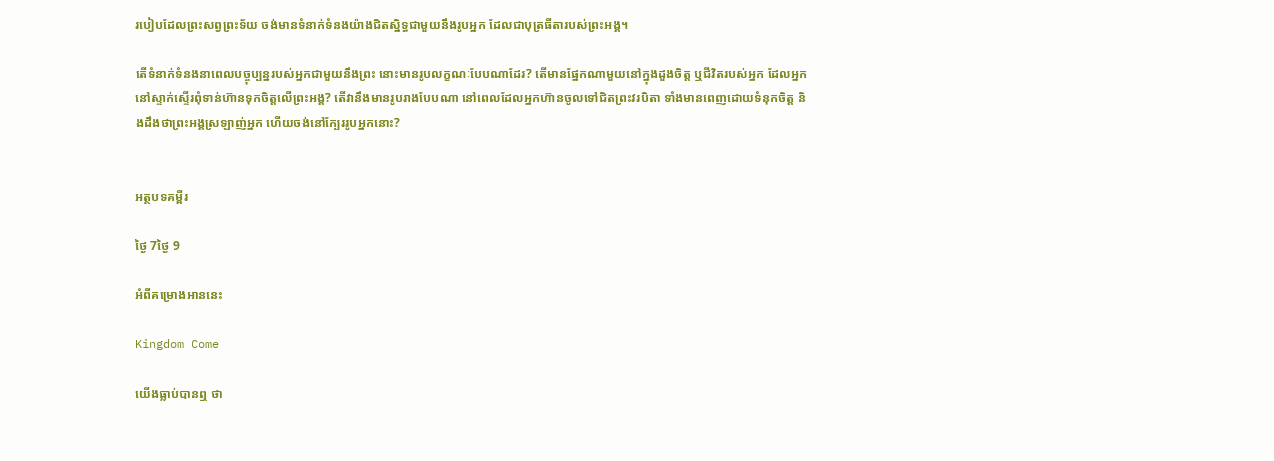របៀបដែលព្រះសព្វព្រះទ័យ ចង់មានទំនាក់ទំនងយ៉ាងជិតស្និទ្ធជាមួយនឹងរូបអ្នក ដែលជាបុត្រធីតារបស់ព្រះអង្គ។

តើទំនាក់ទំនងនាពេលបច្ចុប្បន្នរបស់អ្នកជាមួយនឹងព្រះ នោះមានរូបលក្ខណៈបែបណាដែរ? តើមានផ្នែកណាមួយនៅក្នុងដួងចិត្ត ឬជីវិតរបស់អ្នក ដែលអ្នកនៅស្ទាក់ស្ទើរពុំទាន់ហ៊ានទុកចិត្តលើព្រះអង្គ? តើវានឹងមានរូបរាងបែបណា នៅពេលដែលអ្នកហ៊ានចូលទៅជិតព្រះវរបិតា ទាំងមានពេញដោយទំនុកចិត្ត និងដឹងថាព្រះអង្គស្រឡាញ់អ្នក ហើយចង់នៅក្បែររូបអ្នកនោះ?


អត្ថបទគម្ពីរ

ថ្ងៃ 7ថ្ងៃ 9

អំពីគម្រោងអាននេះ

Kingdom Come

យើងធ្លាប់បានឮ ថា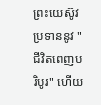ព្រះយេស៊ូវប្រទាននូវ "ជីវិតពេញបរិបូរ" ហើយ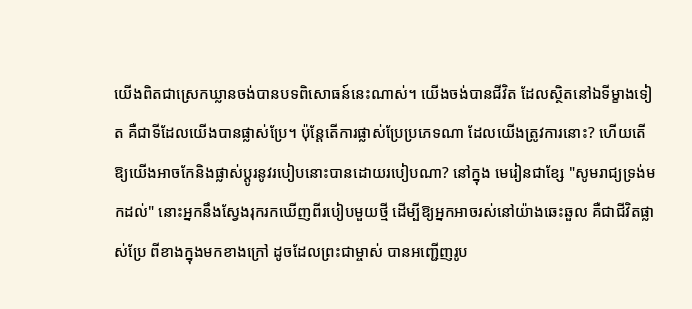យើងពិតជាស្រេកឃ្លានចង់បានបទពិសោធន៍នេះណាស់។ យើងចង់បានជីវិត ដែលស្ថិតនៅឯទីម្ខាងទៀត គឺជាទីដែលយើងបានផ្លាស់ប្រែ។ ប៉ុន្តែតើការផ្លាស់ប្រែប្រភេទណា ដែលយើងត្រូវការនោះ? ហើយតើឱ្យយើងអាចកែនិងផ្លាស់ប្ដូរនូវរបៀបនោះបានដោយរបៀបណា? នៅក្នុង មេរៀនជាខ្សែ "សូមរាជ្យទ្រង់មកដល់" នោះអ្នកនឹងស្វែងរុករកឃើញពីរបៀបមួយថ្មី ដើម្បីឱ្យអ្នកអាចរស់នៅយ៉ាងឆេះឆួល គឺជាជីវិតផ្លាស់ប្រែ ពីខាងក្នុងមកខាងក្រៅ ដូចដែលព្រះជាម្ចាស់ បានអញ្ជើញរូប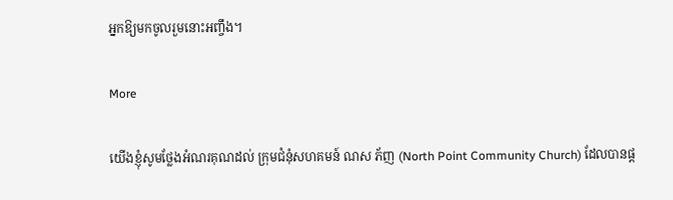អ្នកឱ្យមកចូលរួមនោះអញ្ចឹង។

More

យើងខ្ញុំសូមថ្លែងអំណរគុណដល់ ក្រុមជំនុំសហគមន៍ ណស ភ័ញ (North Point Community Church) ដែលបានផ្ដ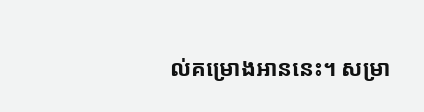ល់គម្រោងអាននេះ។ សម្រា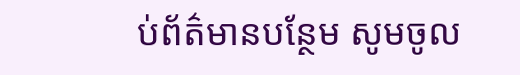ប់ព័ត៌មានបន្ថែម សូមចូល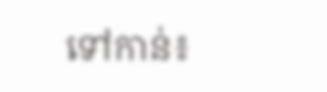ទៅកាន់៖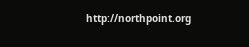http://northpoint.org